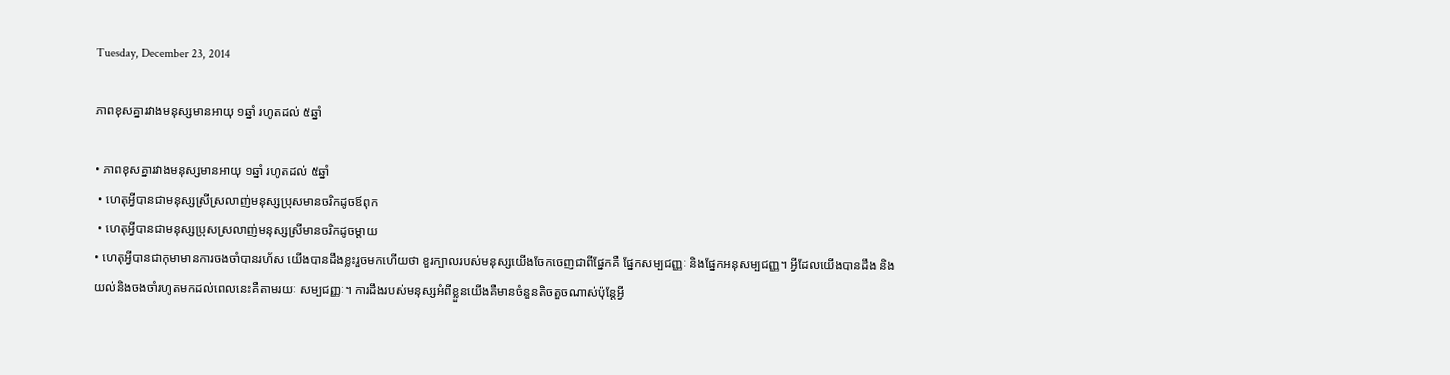Tuesday, December 23, 2014

ភាពខុសគ្នារវាងមនុស្សមានអាយុ ១ឆ្នាំ រហូតដល់ ៥ឆ្នាំ

• ភាពខុសគ្នារវាងមនុស្សមានអាយុ ១ឆ្នាំ រហូតដល់ ៥ឆ្នាំ
 • ហេតុអ្វីបានជាមនុស្សស្រីស្រលាញ់មនុស្សប្រុសមានចរិកដូចឪពុក
 • ហេតុអ្វីបានជាមនុស្សប្រុសស្រលាញ់មនុស្សស្រីមានចរិកដូចម្តាយ
• ហេតុអ្វីបានជាកុមាមានការចងចាំបានរហ័ស យើងបានដឹងខ្លះរួចមកហើយថា ខួរក្បាលរបស់មនុស្សយើងចែកចេញជាពីផ្នែកគឺ ផ្នែកសម្បជញ្ញៈ និងផ្នែកអនុសម្បជញ្ញ។ អ្វីដែលយើងបានដឹង និងយល់និងចងចាំរហូតមកដល់ពេលនេះគឺតាមរយៈ សម្បជញ្ញៈ។ ការដឹងរបស់មនុស្សអំពីខ្លួនយើងគឺមានចំនួនតិចតួចណាស់ប៉ុន្តែអ្វី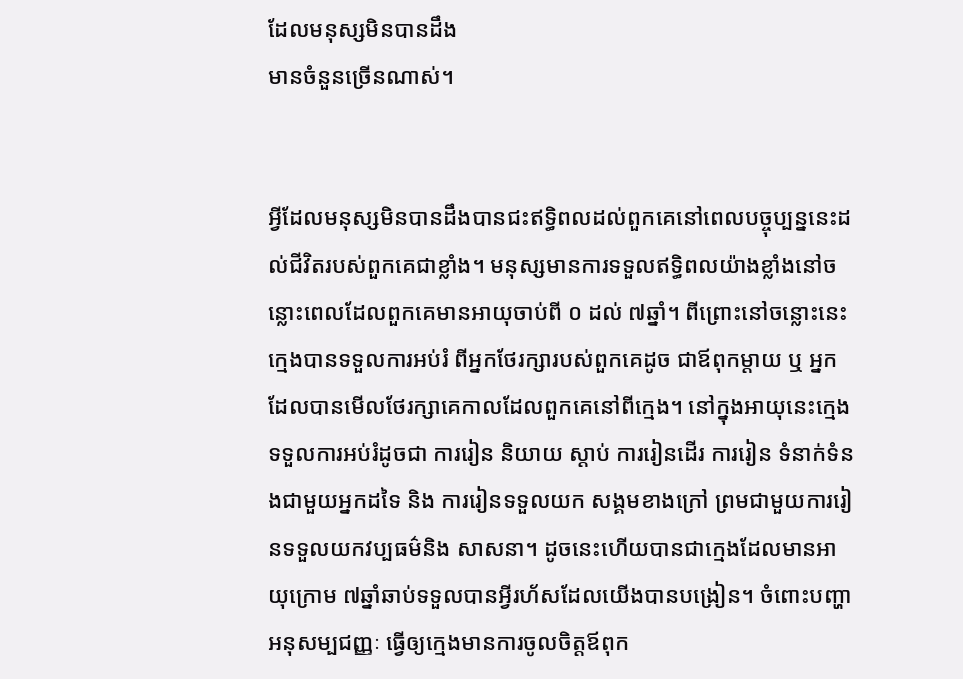ដែលមនុស្សមិនបានដឹង
មានចំនួនច្រើនណាស់។


អ្វីដែលមនុស្សមិនបានដឹងបានជះឥទ្ធិពលដល់ពួកគេនៅពេលបច្ចុប្បន្ននេះដល់ជីវិតរបស់ពួកគេជាខ្លាំង។ មនុស្សមានការទទួលឥទ្ធិពលយ៉ាងខ្លាំងនៅចន្លោះពេលដែលពួកគេមានអាយុចាប់ពី ០ ដល់ ៧ឆ្នាំ។ ពីព្រោះនៅចន្លោះនេះក្មេងបានទទួលការអប់រំ ពីអ្នកថែរក្សារបស់ពួកគេដូច ជាឪពុកម្តាយ ឬ អ្នកដែលបានមើលថែរក្សាគេកាលដែលពួកគេនៅពីក្មេង។ នៅក្នុងអាយុនេះក្មេងទទួលការអប់រំដូចជា ការរៀន និយាយ ស្ដាប់ ការរៀនដើរ ការរៀន ទំនាក់ទំនងជាមួយអ្នកដទៃ និង ការរៀនទទួលយក សង្គមខាងក្រៅ ព្រមជាមួយការរៀនទទួលយកវប្បធម៌និង សាសនា។ ដូចនេះហើយបានជាក្មេងដែលមានអាយុក្រោម ៧ឆ្នាំឆាប់ទទួលបានអ្វីរហ័សដែលយើងបានបង្រៀន។ ចំពោះបញ្ហា អនុសម្បជញ្ញៈ ធ្វើឲ្យក្មេងមានការចូលចិត្តឪពុក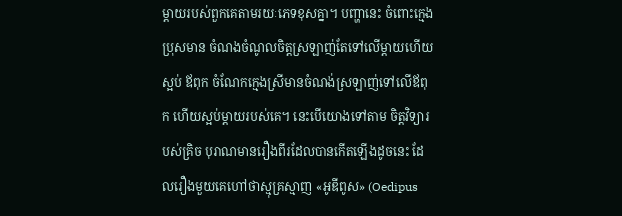ម្តាយរបស់ពួកគេតាមរយៈភេទខុសគ្នា។ បញ្ហានេះ ចំពោះក្មេងប្រុសមាន ចំណងចំណូលចិត្តស្រឡាញ់តែទៅលើម្តាយហើយស្អប់ ឪពុក ចំណែកក្មេងស្រីមានចំណង់ស្រឡាញ់ទៅលើឪពុក ហើយស្អប់ម្តាយរបស់គេ។ នេះបើយោងទៅតាម ចិត្តវិទ្យារបស់គ្រិច បុរាណមានរឿងពីរដែលបានកើតឡើងដូចនេះ ដែលរឿងមួយគេហៅថាស្មុគ្រស្មាញ «អូឌីពូស» (Oedipus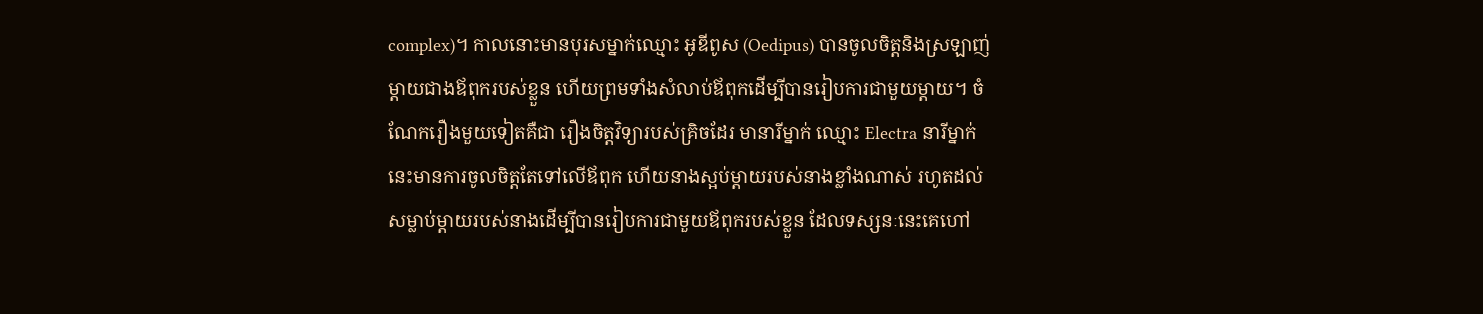complex)។ កាលនោះមានបុរសម្នាក់ឈ្មោះ អូឌីពូស (Oedipus) បានចូលចិត្តនិងស្រឡាញ់ម្តាយជាងឪពុករបស់ខ្លួន ហើយព្រមទាំងសំលាប់ឪពុកដើម្បីបានរៀបការជាមួយម្ដាយ។ ចំណែករឿងមួយទៀតគឺជា រឿងចិត្តវិទ្យារបស់គ្រិចដែរ មានារីម្នាក់ ឈ្មោះ Electra នារីម្នាក់នេះមានការចូលចិត្តតែទៅលើឪពុក ហើយនាងស្អប់ម្ដាយរបស់នាងខ្លាំងណាស់ រហូតដល់សម្លាប់ម្ដាយរបស់នាងដើម្បីបានរៀបការជាមួយឪពុករបស់ខ្លួន ដែលទស្សនៈនេះគេហៅ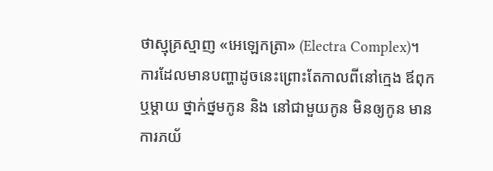ថាស្មុគ្រស្មាញ «អេឡេកត្រា» (Electra Complex)។ ការដែលមានបញ្ហាដូចនេះព្រោះតែកាលពីនៅក្មេង ឪពុកឬម្តាយ ថ្នាក់ថ្នមកូន និង នៅជាមួយកូន មិនឲ្យកូន មានការភយ័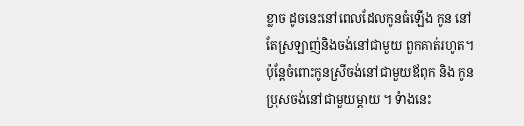ខ្លាច ដូចនេះនៅពេលដែលកូនធំឡើង កូន នៅតែស្រឡាញ់និងចង់នៅជាមួយ ពួកគាត់រហូត។ ប៉ុន្តែចំពោះកូនស្រីចង់នៅជាមួយឪពុក និង កូនប្រុសចង់នៅជាមួយម្តាយ ។ ទំាងនេះ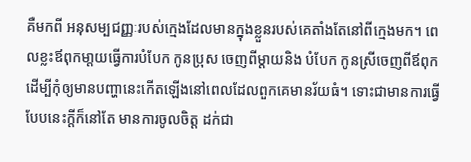គឺមកពី អនុសម្បជញ្ញៈរបស់ក្មេងដែលមានក្នុងខ្លួនរបស់គេតាំងតែនៅពីក្មេងមក។ ពេលខ្លះឪពុកមា្តយធ្វើការបំបែក កូនប្រុស ចេញពីម្តាយនិង បំបែក កូនស្រីចេញពីឪពុកដើម្បីកុំឲ្យមានបញ្ហានេះកើតឡើងនៅពេលដែលពួកគេមានរ័យធំ។ ទោះជាមានការធ្វើបែបនេះក្តីក៏នៅតែ មានការចូលចិត្ត ដក់ជា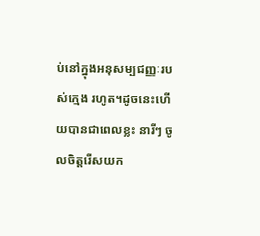ប់នៅក្នុងអនុសម្បជញ្ញៈរបស់ក្មេង រហូត។ដូចនេះហើយបានជាពេលខ្លះ នារីៗ ចូលចិត្តរើសយក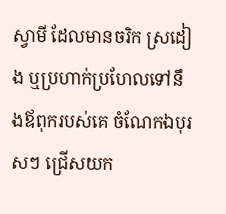ស្វាមី ដែលមានចរិក ស្រដៀង ឬប្រហាក់ប្រហែលទៅនឹងឪពុករបស់គេ ចំណែកឯបុរសៗ ជ្រើសយក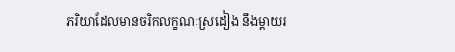ភរិយាដែលមានចរិកលក្ខណៈស្រដៀង នឹងម្ដាយរ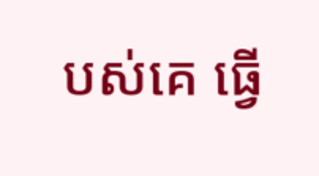បស់គេ ធ្វើ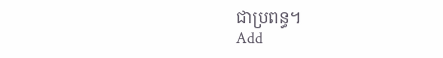ជាប្រពន្ធ។
Add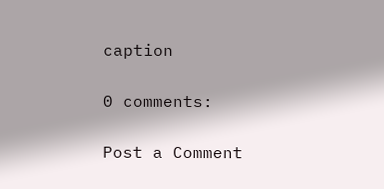caption

0 comments:

Post a Comment